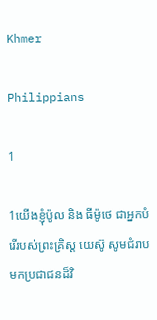Khmer

Philippians

1

1យើងខ្ញុំប៉ូល និង ធីម៉ូថេ ជាអ្នកបំរើរបស់ព្រះគ្រិស្ដ យេស៊ូ សូមជំរាបមកប្រជាជនដ៏វិ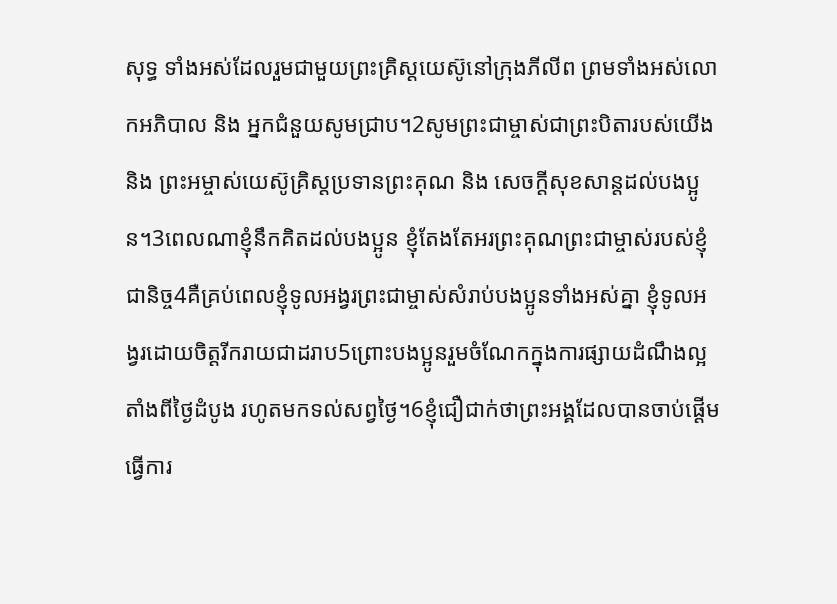សុទ្ធ ទាំងអស់ដែលរួមជាមួយព្រះគ្រិស្ដយេស៊ូនៅក្រុងភីលីព ព្រមទាំងអស់លោកអភិបាល និង អ្នកជំនួយសូមជ្រាប។2សូមព្រះជាម្ចាស់ជាព្រះបិតារបស់យើង និង ព្រះអម្ចាស់យេស៊ូគ្រិស្ដប្រទានព្រះគុណ និង សេចក្ដីសុខសាន្ដដល់បងប្អូន។3ពេលណាខ្ញុំនឹកគិតដល់បងប្អូន ខ្ញុំតែងតែអរព្រះគុណព្រះជាម្ចាស់របស់ខ្ញុំជានិច្ច4គឺគ្រប់ពេលខ្ញុំទូលអង្វរព្រះជាម្ចាស់សំរាប់បងប្អូនទាំងអស់គ្នា ខ្ញុំទូលអង្វរដោយចិត្ដរីករាយជាដរាប5ព្រោះបងប្អូនរួមចំណែកក្នុងការផ្សាយដំណឹងល្អតាំងពីថ្ងៃដំបូង រហូតមកទល់សព្វថ្ងៃ។6ខ្ញុំជឿជាក់ថាព្រះអង្គដែលបានចាប់ផ្ដើមធ្វើការ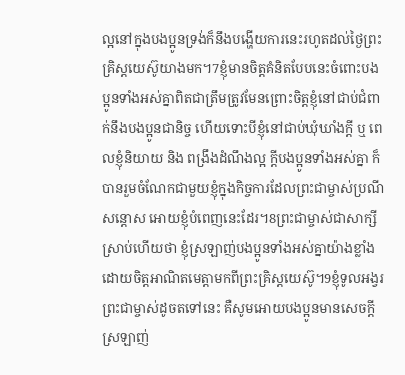ល្អនៅក្នុងបងប្អូនទ្រង់ក៏នឹងបង្ហើយការនេះរហូតដល់ថ្ងៃព្រះគ្រិស្ដយេស៊ូយាងមក។7ខ្ញុំមានចិត្ដគំនិតបែបនេះចំពោះបងប្អូនទាំងអស់គ្នាពិតជាត្រឹមត្រូវមែនព្រោះចិត្ដខ្ញុំនៅជាប់ជំពាក់នឹងបងប្អូនជានិច្ច ហើយទោះបីខ្ញុំនៅជាប់ឃុំឃាំងក្ដី ឬ ពេលខ្ញុំនិយាយ និង ពង្រឹងដំណឹងល្អ ក្ដីបងប្អូនទាំងអស់គ្នា ក៏បានរួមចំណែកជាមួយខ្ញុំក្នុងកិច្ចការដែលព្រះជាម្ចាស់ប្រណីសន្ដោស អោយខ្ញុំបំពេញនេះដែរ។8ព្រះជាម្ចាស់ជាសាក្សីស្រាប់ហើយថា ខ្ញុំស្រឡាញ់បងប្អូនទាំងអស់គ្នាយ៉ាងខ្លាំង ដោយចិត្ដអាណិតមេត្ដាមកពីព្រះគ្រិស្ដយេស៊ូ។9ខ្ញុំទូលអង្វរព្រះជាម្ចាស់ដូចតទៅនេះ គឺសូមអោយបងប្អូនមានសេចក្ដីស្រឡាញ់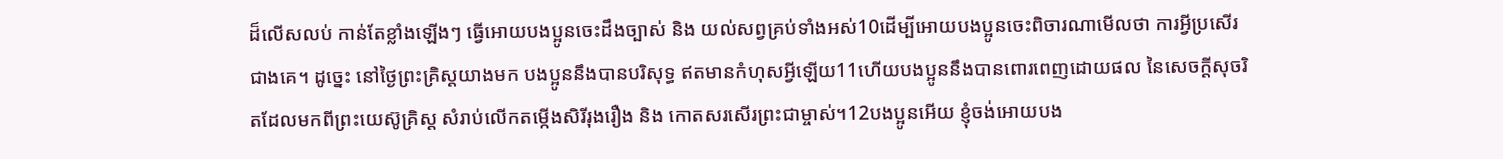ដ៏លើសលប់ កាន់តែខ្លាំងឡើងៗ ធ្វើអោយបងប្អូនចេះដឹងច្បាស់ និង យល់សព្វគ្រប់ទាំងអស់10ដើម្បីអោយបងប្អូនចេះពិចារណាមើលថា ការអ្វីប្រសើរជាងគេ។ ដូច្នេះ នៅថ្ងៃព្រះគ្រិស្ដយាងមក បងប្អូននឹងបានបរិសុទ្ធ ឥតមានកំហុសអ្វីឡើយ11ហើយបងប្អូននឹងបានពោរពេញដោយផល នៃសេចក្ដីសុចរិតដែលមកពីព្រះយេស៊ូគ្រិស្ដ សំរាប់លើកតម្កើងសិរីរុងរឿង និង កោតសរសើរព្រះជាម្ចាស់។12បងប្អូនអើយ ខ្ញុំចង់អោយបង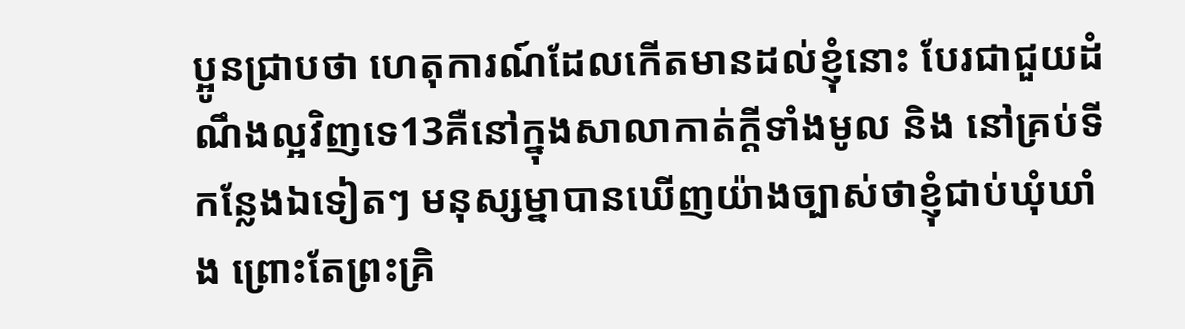ប្អូនជ្រាបថា ហេតុការណ៍ដែលកើតមានដល់ខ្ញុំនោះ បែរជាជួយដំណឹងល្អវិញទេ13គឺនៅក្នុងសាលាកាត់ក្ដីទាំងមូល និង នៅគ្រប់ទីកន្លែងឯទៀតៗ មនុស្សម្នាបានឃើញយ៉ាងច្បាស់ថាខ្ញុំជាប់ឃុំឃាំង ព្រោះតែព្រះគ្រិ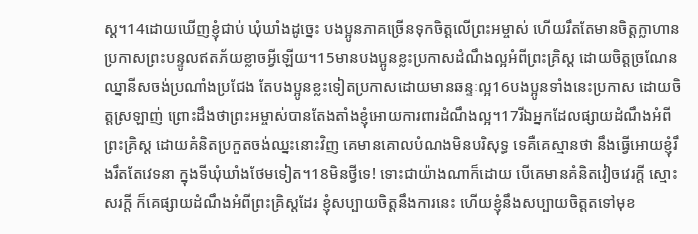ស្ដ។14ដោយឃើញខ្ញុំជាប់ ឃុំឃាំងដូច្នេះ បងប្អូនភាគច្រើនទុកចិត្ដលើព្រះអម្ចាស់ ហើយរឹតតែមានចិត្ដក្លាហានប្រកាសព្រះបន្ទូលឥតភ័យខ្លាចអ្វីឡើយ។15មានបងប្អូនខ្លះប្រកាសដំណឹងល្អអំពីព្រះគ្រិស្ដ ដោយចិត្ដច្រណែនឈ្នានីសចង់ប្រណាំងប្រជែង តែបងប្អូនខ្លះទៀតប្រកាសដោយមានឆន្ទៈល្អ16បងប្អូនទាំងនេះប្រកាស ដោយចិត្ដស្រឡាញ់ ព្រោះដឹងថាព្រះអម្ចាស់បានតែងតាំងខ្ញុំអោយការពារដំណឹងល្អ។17រីឯអ្នកដែលផ្សាយដំណឹងអំពីព្រះគ្រិស្ដ ដោយគំនិតប្រកួតចង់ឈ្នះនោះវិញ គេមានគោលបំណងមិនបរិសុទ្ធ ទេគឺគេស្មានថា នឹងធ្វើអោយខ្ញុំរឹងរឹតតែវេទនា ក្នុងទីឃុំឃាំងថែមទៀត។18មិនថ្វីទេ! ទោះជាយ៉ាងណាក៏ដោយ បើគេមានគំនិតវៀចវេរក្ដី ស្មោះសរក្ដី ក៏គេផ្សាយដំណឹងអំពីព្រះគ្រិស្ដដែរ ខ្ញុំសប្បាយចិត្ដនឹងការនេះ ហើយខ្ញុំនឹងសប្បាយចិត្ដតទៅមុខ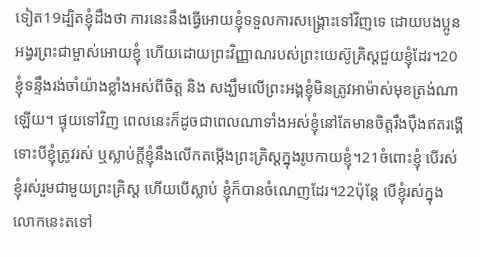ទៀត19ដ្បិតខ្ញុំដឹងថា ការនេះនឹងធ្វើអោយខ្ញុំទទួលការសង្គ្រោះទៅវិញទេ ដោយបងប្អូនអង្វរព្រះជាម្ចាស់អោយខ្ញុំ ហើយដោយព្រះវិញ្ញាណរបស់ព្រះយេស៊ូគ្រិស្ដជួយខ្ញុំដែរ។20ខ្ញុំទន្ទឹងរង់ចាំយ៉ាងខ្លាំងអស់ពីចិត្ដ និង សង្ឃឹមលើព្រះអង្គខ្ញុំមិនត្រូវអាម៉ាស់មុខត្រង់ណាឡើយ។ ផ្ទុយទៅវិញ ពេលនេះក៏ដូចជាពេលណាទាំងអស់ខ្ញុំនៅតែមានចិត្ដរឹងប៉ឹងឥតរង្គើទោះបីខ្ញុំត្រូវរស់ ឬស្លាប់ក្ដីខ្ញុំនឹងលើកតម្កើងព្រះគ្រិស្ដក្នុងរូបកាយខ្ញុំ។21ចំពោះខ្ញុំ បើរស់ ខ្ញុំរស់រួមជាមួយព្រះគ្រិស្ដ ហើយបើស្លាប់ ខ្ញុំក៏បានចំណេញដែរ។22ប៉ុន្ដែ បើខ្ញុំរស់ក្នុងលោកនេះតទៅ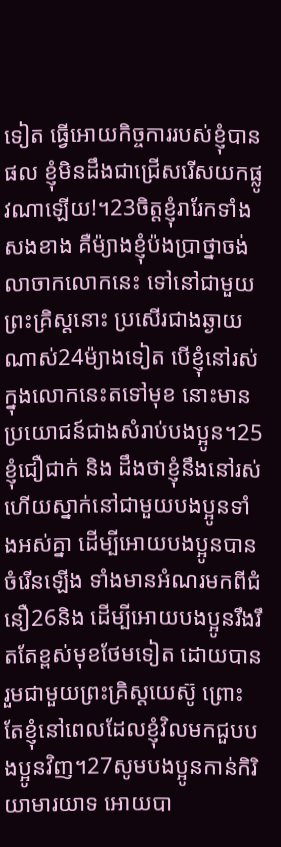ទៀត ធ្វើអោយកិច្ចការរបស់ខ្ញុំបានផល ខ្ញុំមិនដឹងជាជ្រើសរើសយកផ្លូវណាឡើយ!។23ចិត្ដខ្ញុំរារែកទាំងសងខាង គឺម៉្យាងខ្ញុំប៉ងប្រាថ្នាចង់ លាចាកលោកនេះ ទៅនៅជាមួយព្រះគ្រិស្ដនោះ ប្រសើរជាងឆ្ងាយណាស់24ម៉្យាងទៀត បើខ្ញុំនៅរស់ក្នុងលោកនេះតទៅមុខ នោះមានប្រយោជន៍ជាងសំរាប់បងប្អូន។25ខ្ញុំជឿជាក់ និង ដឹងថាខ្ញុំនឹងនៅរស់ ហើយស្នាក់នៅជាមួយបងប្អូនទាំងអស់គ្នា ដើម្បីអោយបងប្អូនបានចំរើនឡើង ទាំងមានអំណរមកពីជំនឿ26និង ដើម្បីអោយបងប្អូនរឹងរឹតតែខ្ពស់មុខថែមទៀត ដោយបានរួមជាមួយព្រះគ្រិស្ដយេស៊ូ ព្រោះតែខ្ញុំនៅពេលដែលខ្ញុំវិលមកជួបបងប្អូនវិញ។27សូមបងប្អូនកាន់កិរិយាមារយាទ អោយបា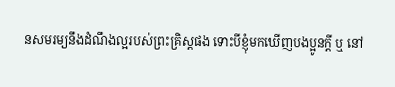នសមរម្យនឹងដំណឹងល្អរបស់ព្រះគ្រិស្ដផង ទោះបីខ្ញុំមកឃើញបងប្អូនក្ដី ឬ នៅ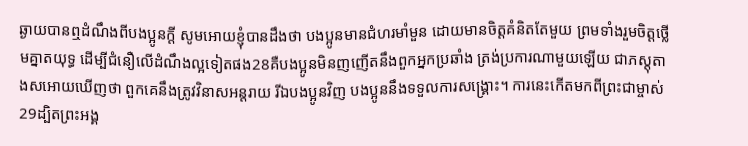ឆ្ងាយបានឮដំណឹងពីបងប្អូនក្ដី សូមអោយខ្ញុំបានដឹងថា បងប្អូនមានជំហរមាំមួន ដោយមានចិត្ដគំនិតតែមួយ ព្រមទាំងរួមចិត្ដថ្លើមគ្នាតយុទ្ធ ដើម្បីជំនឿលើដំណឹងល្អទៀតផង28គឺបងប្អូនមិនញញើតនឹងពួកអ្នកប្រឆាំង ត្រង់ប្រការណាមួយឡើយ ជាភស្ដុតាងសអោយឃើញថា ពួកគេនឹងត្រូវវិនាសអន្ដរាយ រីឯបងប្អូនវិញ បងប្អូននឹងទទួលការសង្គ្រោះ។ ការនេះកើតមកពីព្រះជាម្ចាស់29ដ្បិតព្រះអង្គ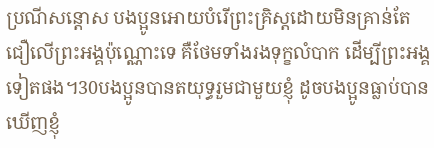ប្រណីសន្ដោស បងប្អូនអោយបំរើព្រះគ្រិស្ដដោយមិនគ្រាន់តែជឿលើព្រះអង្គប៉ុណ្ណោះទេ គឺថែមទាំងរងទុក្ខលំបាក ដើម្បីព្រះអង្គទៀតផង។30បងប្អូនបានតយុទ្ធរួមជាមួយខ្ញុំ ដូចបងប្អូនធ្លាប់បានឃើញខ្ញុំ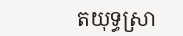តយុទ្ធស្រា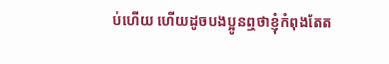ប់ហើយ ហើយដូចបងប្អូនឮថាខ្ញុំកំពុងតែត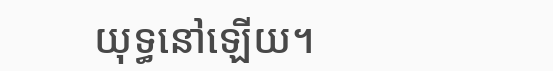យុទ្ធនៅឡើយ។